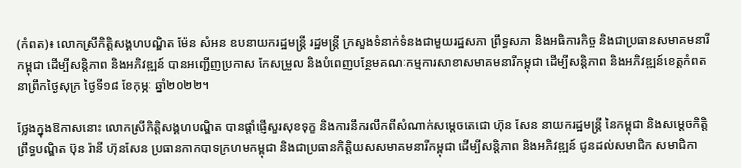(កំពត)៖ លោកស្រីកិត្តិសង្គហបណ្ឌិត ម៉ែន សំអន ឧបនាយករដ្ឋមន្ត្រី រដ្ឋមន្ត្រី ក្រសួងទំនាក់ទំនងជាមួយរដ្ឋសភា ព្រឹទ្ធសភា និងអធិការកិច្ច និងជាប្រធានសមាគមនារីកម្ពុជា ដើម្បីសន្តិភាព និងអភិវឌ្ឍន៍ បានអញ្ជើញប្រកាស កែសម្រួល និងបំពេញបន្ថែមគណៈកម្មការសាខាសមាគមនារីកម្ពុជា ដើម្បីសន្តិភាព និងអភិវឌ្ឍន៍ខេត្តកំពត នាព្រឹកថ្ងៃសុក្រ ថ្ងៃទី១៨ ខែកុម្ភៈ ឆ្នាំ២០២២។

ថ្លែងក្នុងឱកាសនោះ លោកស្រីកិត្តិសង្គហបណ្ឌិត បានផ្តាំផ្ញើសួរសុខទុក្ខ និងការនឹករលឹកពីសំណាក់សម្តេចតេជោ ហ៊ុន សែន នាយករដ្ឋមន្ត្រី នៃកម្ពុជា និងសម្តេចកិត្តិព្រឹទ្ធបណ្ឌិត ប៊ុន រ៉ានី ហ៊ុនសែន ប្រធានកាកបាទក្រហមកម្ពុជា និងជាប្រធានកិត្តិយសសមាគមនារីកម្ពុជា ដើម្បីសន្តិភាព និងអភិវឌ្ឍន៍ ជូនដល់សមាជិក សមាជិកា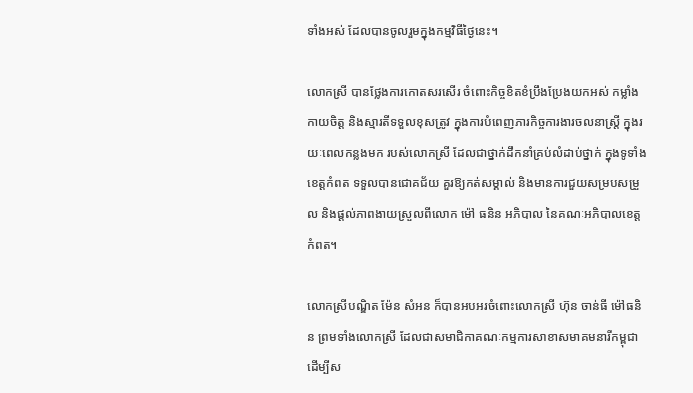ទាំងអស់ ដែលបានចូលរួមក្នុងកម្មវិធីថ្ងៃនេះ។

លោកស្រី បានថ្លែងការកោតសរសើរ ចំពោះកិច្ចខិតខំប្រឹងប្រែងយកអស់ កម្លាំងកាយចិត្ត និងស្មារតីទទួលខុសត្រូវ ក្នុងការបំពេញភារកិច្ចការងារចលនាស្រ្តី ក្នុងរយៈពេលកន្លងមក របស់លោកស្រី ដែលជាថ្នាក់ដឹកនាំគ្រប់លំដាប់ថ្នាក់ ក្នុងទូទាំងខេត្តកំពត ទទួលបានជោគជ័យ គួរឱ្យកត់សម្គាល់ និងមានការជួយសម្របសម្រួល និងផ្តល់ភាពងាយស្រួលពីលោក ម៉ៅ ធនិន អភិបាល នៃគណៈអភិបាលខេត្តកំពត។

លោកស្រីបណ្ឌិត ម៉ែន សំអន ក៏បានអបអរចំពោះលោកស្រី ហ៊ុន ចាន់ធី ម៉ៅធនិន ព្រមទាំងលោកស្រី ដែលជាសមាជិកាគណៈកម្មការសាខាសមាគមនារីកម្ពុជា ដើម្បីស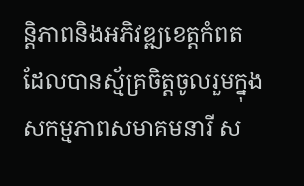ន្តិភាពនិងអភិវឌ្ឍខេត្តកំពត ដែលបានស្ម័គ្រចិត្តចូលរួមក្នុង សកម្មភាពសមាគមនារី ស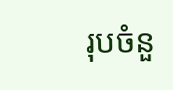រុបចំនួ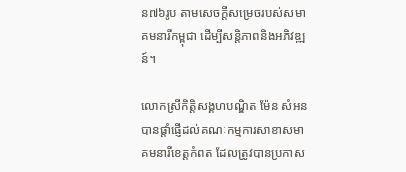ន៧៦រូប តាមសេចក្តីសម្រេចរបស់សមាគមនារីកម្ពុជា ដើម្បីសន្តិភាពនិងអភិវឌ្ឍន៍។

លោកស្រីកិត្តិសង្គហបណ្ឌិត ម៉ែន សំអន បានផ្តាំផ្ញើដល់គណៈកម្មការសាខាសមាគមនារីខេត្តកំពត ដែលត្រូវបានប្រកាស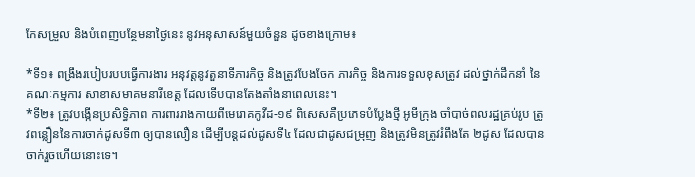កែសម្រួល និងបំពេញបន្ថែមនាថ្ងៃនេះ នូវអនុសាសន៍មួយចំនួន ដូចខាងក្រោម៖

*ទី១៖ ពង្រឹងរបៀបរបបធ្វើការងារ អនុវត្តនូវតួនាទីភារកិច្ច និងត្រូវបែងចែក ភារកិច្ច និងការទទួលខុសត្រូវ ដល់ថ្នាក់ដឹកនាំ នៃគណៈកម្មការ សាខាសមាគមនារីខេត្ត ដែលទើបបានតែងតាំងនាពេលនេះ។
*ទី២៖ ត្រូវបង្កើនប្រសិទ្ធិភាព ការពាររាងកាយពីមេរោគកូវីដ-១៩ ពិសេសគឺប្រភេទបំប្លែងថ្មី អូមីក្រុង ចាំបាច់ពលរដ្ឋគ្រប់រូប ត្រូវពន្លឿននៃការចាក់ដូសទី៣ ឲ្យបានលឿន ដើម្បីបន្តដល់ដូសទី៤ ដែលជាដូសជម្រុញ និងត្រូវមិនត្រូវរំពឹងតែ ២ដូស ដែលបានចាក់រួចហើយនោះទេ។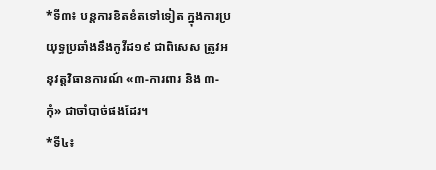*ទី៣៖ បន្តការខិតខំតទៅទៀត ក្នុងការប្រយុទ្ធប្រឆាំងនឹងកូវីដ១៩ ជាពិសេស ត្រូវអនុវត្តវិធានការណ៍ «៣-ការពារ និង ៣-កុំ» ជាចាំបាច់ផងដែរ។
*ទី៤៖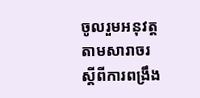ចូលរួមអនុវត្តតាមសារាចរ ស្តីពីការពង្រឹង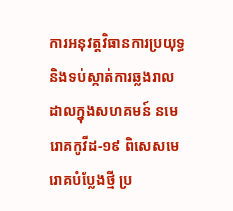ការអនុវត្តវិធានការប្រយុទ្ធនិងទប់ស្កាត់ការឆ្លងរាលដាលក្នុងសហគមន៍ នមេរោគកូវីដ-១៩ ពិសេសមេរោគបំប្លែងថ្មី ប្រ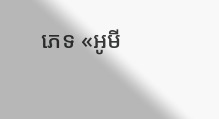ភេទ «អូមី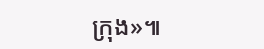ក្រុង»៕